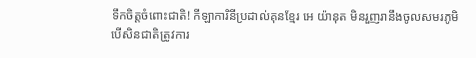ទឹកចិត្តចំពោះជាតិ! កីឡាការិនីប្រដាល់គុនខ្មែរ អេ យ៉ានុត មិនរួញរានឹងចូលសមរភូមិ បើសិនជាតិត្រូវការ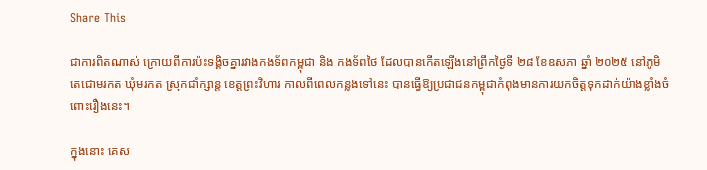Share This

ជាការពិតណាស់ ក្រោយពីការប៉ះទង្គិចគ្នារវាងកងទ័ពកម្ពុជា និង កងទ័ពថៃ ដែលបានកើតឡើងនៅព្រឹកថ្ងៃទី ២៨ ខែឧសភា ឆ្នាំ ២០២៥ នៅភូមិតេជោមរកត ឃុំមរកត ស្រុកជាំក្សាន្ត ខេត្តព្រះវិហារ កាលពីពេលកន្លងទៅនេះ បានធ្វើឱ្យប្រជាជនកម្ពុជាកំពុងមានការយកចិត្តទុកដាក់យ៉ាងខ្លាំងចំពោះរឿងនេះ។

ក្នុងនោះ គេស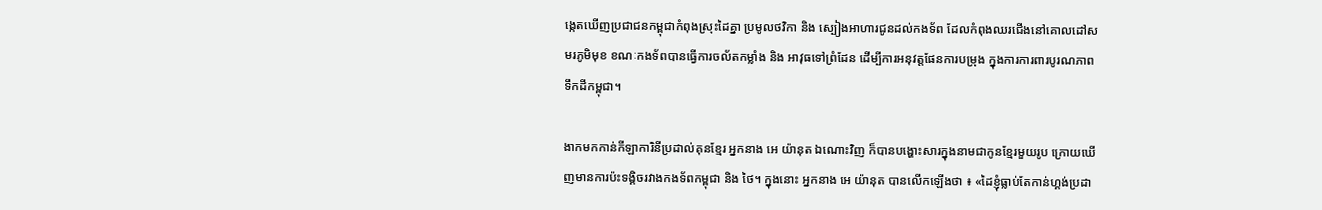ង្កេតឃើញប្រជាជនកម្ពុជាកំពុងស្រុះដៃគ្នា ប្រមូលថវិកា និង ស្បៀងអាហារជូនដល់កងទ័ព ដែលកំពុងឈរជើងនៅគោលដៅសមរភូមិមុខ ខណៈកងទ័ពបានធ្វើការចល័តកម្លាំង និង អាវុធទៅព្រំដែន ដើម្បីការអនុវត្តផែនការបម្រុង ក្នុងការការពារបូរណភាពទឹកដីកម្ពុជា។

ងាកមកកាន់កីឡាការិនីប្រដាល់គុនខ្មែរ អ្នកនាង អេ យ៉ានុត ឯណោះវិញ ក៏បានបង្ហោះសារក្នុងនាមជាកូនខ្មែរមួយរូប ក្រោយឃើញមានការប៉ះទង្គិចរវាងកងទ័ពកម្ពុជា និង ថៃ។ ក្នុងនោះ អ្នកនាង អេ យ៉ានុត បានលើកឡើងថា ៖ «ដៃខ្ញុំធ្លាប់តែកាន់ហ្គង់ប្រដា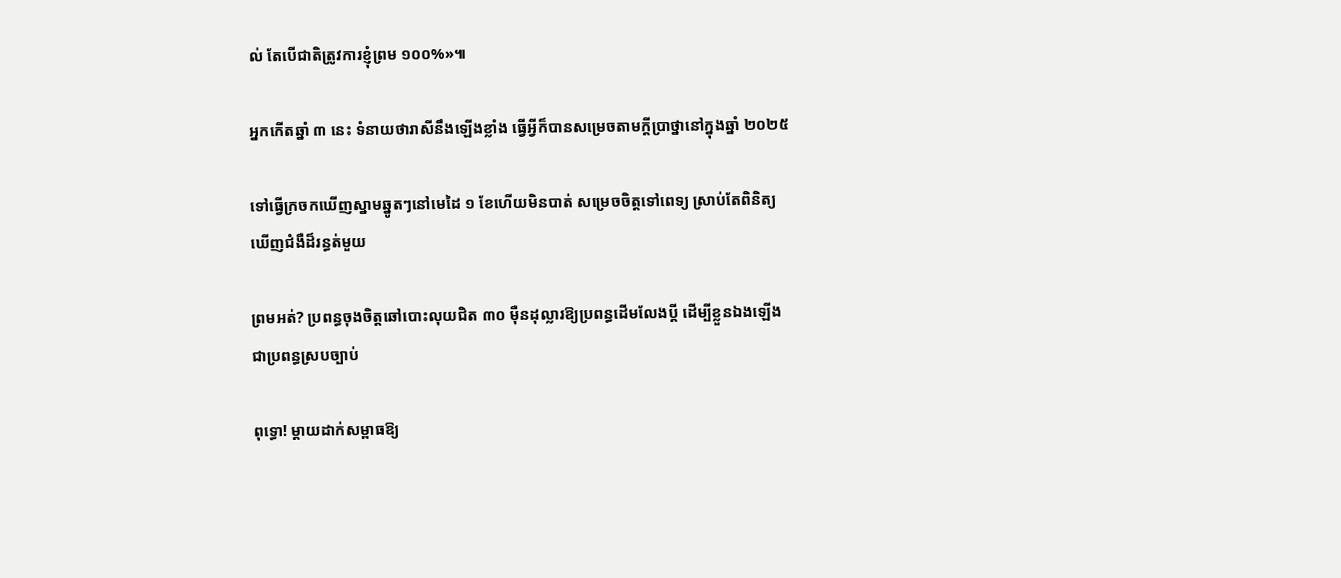ល់ តែបើជាតិត្រូវការខ្ញុំព្រម ១០០%»៕

អ្នកកើតឆ្នាំ ៣ នេះ ទំនាយថារាសីនឹងឡើងខ្លាំង ធ្វើអ្វីក៏បានសម្រេចតាមក្ដីប្រាថ្នានៅក្នុងឆ្នាំ ២០២៥

ទៅធ្វើក្រចកឃើញស្នាមឆ្នូតៗនៅមេដៃ ១ ខែហើយមិនបាត់ សម្រេចចិត្តទៅពេទ្យ ស្រាប់តែពិនិត្យឃើញជំងឺដ៏រន្ធត់មួយ

ព្រមអត់? ប្រពន្ធចុងចិត្តឆៅបោះលុយជិត ៣០ ម៉ឺនដុល្លារឱ្យប្រពន្ធដើមលែងប្តី ដើម្បីខ្លួនឯងឡើងជាប្រពន្ធស្របច្បាប់

ពុទ្ធោ! ម្ដាយដាក់សម្ពាធឱ្យ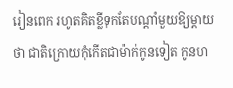រៀនពេក រហូតគិតខ្លីទុកតែបណ្ដាំមួយឱ្យម្តាយថា ជាតិក្រោយកុំកើតជាម៉ាក់កូនទៀត កូនហ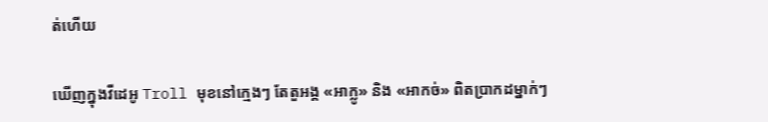ត់ហើយ

ឃើញក្នុងវីដេអូ Troll មុខនៅក្មេងៗ តែតួអង្គ «អាក្លូ» និង «អាកច់» ពិតប្រាកដម្នាក់ៗ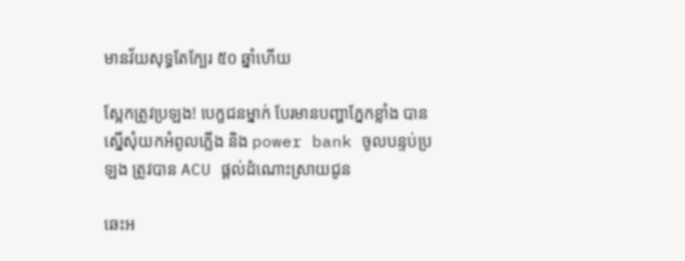មានវ័យសុទ្ធតែក្បែរ ៥០ ឆ្នាំហើយ

ស្អែកត្រូវប្រឡង! បេក្ខជនម្នាក់ បែរមានបញ្ហាភ្នែកខ្លាំង បានស្នើសុំយកអំពូលភ្លើង និង power bank ចូលបន្ទប់ប្រឡង ត្រូវបាន ACU ផ្ដល់ដំណោះស្រាយជូន

ឆេះអ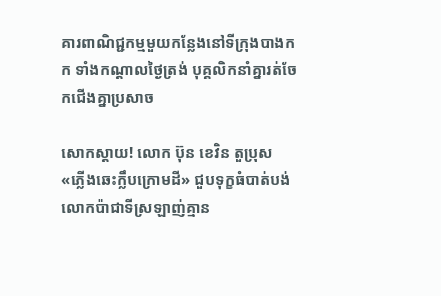គារពាណិជ្ជកម្មមួយកន្លែងនៅទីក្រុងបាងកក ទាំងកណ្តាលថ្ងៃត្រង់ បុគ្គលិកនាំគ្នារត់ចែកជើងគ្នាប្រសាច

សោកស្ដាយ! លោក ប៊ុន ខេវិន តួប្រុស «ភ្លើងឆេះក្លឹបក្រោមដី» ជួបទុក្ខធំបាត់បង់លោកប៉ាជាទីស្រឡាញ់គ្មាន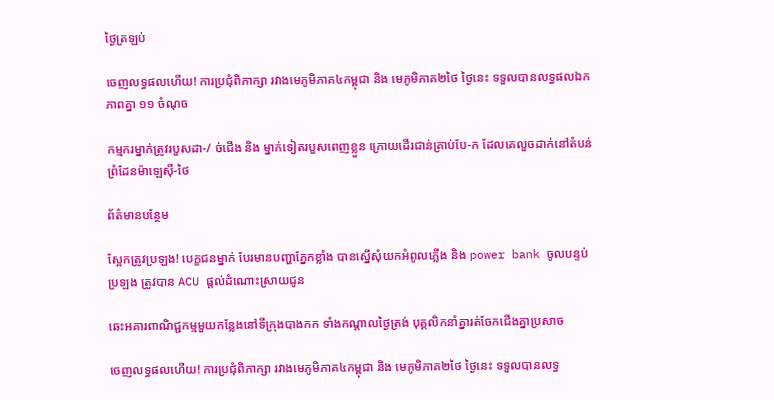ថ្ងៃត្រឡប់

ចេញលទ្ធផលហើយ! ការប្រជុំពិភាក្សា រវាងមេភូមិភាគ៤កម្ពុជា និង មេភូមិភាគ២ថៃ ថ្ងៃនេះ ទទួលបានលទ្ធផលឯកភាពគ្នា ១១ ចំណុច

កម្មករម្នាក់ត្រូវរបួសដា-/ ច់ជើង និង ម្នាក់ទៀតរបួសពេញខ្លួន ក្រោយដើរជាន់គ្រាប់បែ-ក ដែលគេលួចដាក់នៅតំបន់ព្រំដែនម៉ាឡេស៊ី-ថៃ

ព័ត៌មានបន្ថែម

ស្អែកត្រូវប្រឡង! បេក្ខជនម្នាក់ បែរមានបញ្ហាភ្នែកខ្លាំង បានស្នើសុំយកអំពូលភ្លើង និង power bank ចូលបន្ទប់ប្រឡង ត្រូវបាន ACU ផ្ដល់ដំណោះស្រាយជូន

ឆេះអគារពាណិជ្ជកម្មមួយកន្លែងនៅទីក្រុងបាងកក ទាំងកណ្តាលថ្ងៃត្រង់ បុគ្គលិកនាំគ្នារត់ចែកជើងគ្នាប្រសាច

ចេញលទ្ធផលហើយ! ការប្រជុំពិភាក្សា រវាងមេភូមិភាគ៤កម្ពុជា និង មេភូមិភាគ២ថៃ ថ្ងៃនេះ ទទួលបានលទ្ធ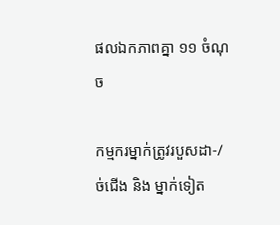ផលឯកភាពគ្នា ១១ ចំណុច

កម្មករម្នាក់ត្រូវរបួសដា-/ ច់ជើង និង ម្នាក់ទៀត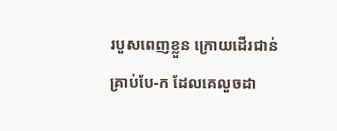របួសពេញខ្លួន ក្រោយដើរជាន់គ្រាប់បែ-ក ដែលគេលួចដា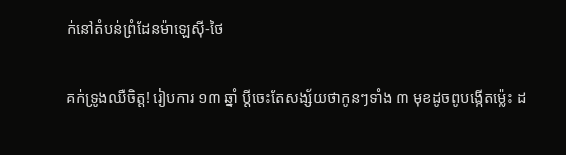ក់នៅតំបន់ព្រំដែនម៉ាឡេស៊ី-ថៃ

គក់ទ្រូងឈឺចិត្ត! រៀបការ ១៣ ឆ្នាំ ប្ដីចេះតែសង្ស័យថាកូនៗទាំង ៣ មុខដូចពូបង្កើតម្ល៉េះ ដ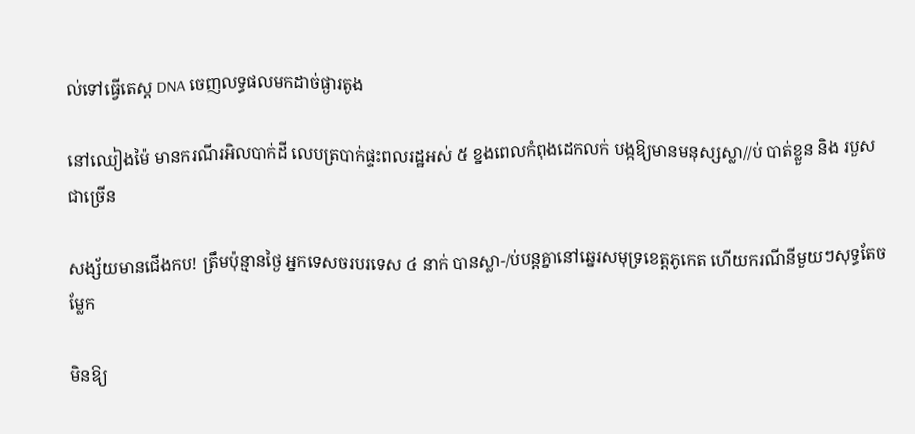ល់ទៅធ្វើតេស្ត DNA ចេញលទ្ធផលមកដាច់ផ្ងារតូង

នៅឈៀងម៉ៃ មានករណីរអិលបាក់ដី លេបត្របាក់ផ្ទះពលរដ្ឋអស់ ៥ ខ្នងពេលកំពុងដេកលក់ បង្កឱ្យមានមនុស្សស្លា//ប់ បាត់ខ្លួន និង របួសជាច្រើន

សង្ស័យមានជើងកប! ត្រឹមប៉ុន្មានថ្ងៃ អ្នកទេសចរបរទេស ៤ នាក់ បានស្លា-/ប់បន្តគ្នានៅឆ្នេរសមុទ្រខេត្តភូកេត ហើយករណីនីមួយៗសុទ្ធតែចម្លែក

មិនឱ្យ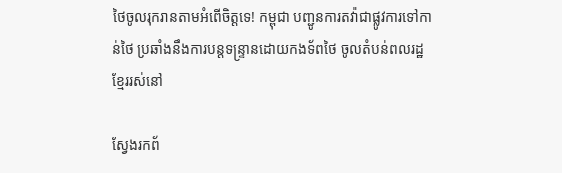ថៃចូលរុករានតាមអំពើចិត្តទេ! កម្ពុជា បញ្ជូនការតវ៉ាជាផ្លូវការទៅកាន់ថៃ ប្រឆាំងនឹងការបន្តទន្ទ្រានដោយកងទ័ពថៃ ចូលតំបន់ពលរដ្ឋខ្មែររស់នៅ

ស្វែងរកព័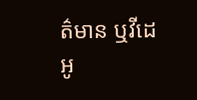ត៌មាន ឬវីដេអូ